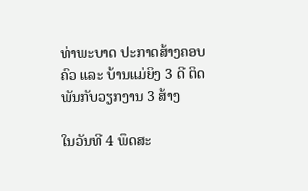ທ່າພະບາດ ປະກາດສ້າງຄອບຄົວ ແລະ ບ້ານແມ່ຍິງ 3 ດີ ຕິດພັນກັບວຽກງານ 3 ສ້າງ

ໃນວັນທີ 4 ພຶດສະ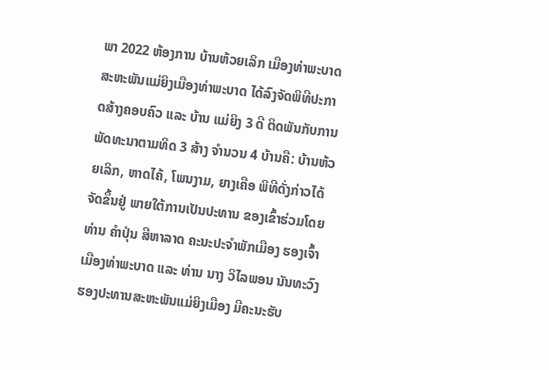ພາ 2022 ຫ້ອງການ ບ້ານຫ້ວຍເລິກ ເມືອງທ່າພະບາດ ສະຫະພັນແມ່ຍິງເມືອງທ່າພະບາດ ໄດ້ລົງຈັດພິທີປະກາດສ້າງຄອບຄົວ ແລະ ບ້ານ ແມ່ຍິງ 3 ດີ ຕິດພັນກັບການພັດທະນາຕາມທິດ 3 ສ້າງ ຈໍານວນ 4 ບ້ານຄື: ບ້ານຫ້ວຍເລິກ, ຫາດໄຄ້, ໂພນງາມ, ຍາງເຄືອ ພິທີດັ່ງກ່າວໄດ້ຈັດຂຶ້ນຢູ່ ພາຍໃຕ້ການເປັນປະທານ ຂອງເຂົ້າຮ່ວມໂດຍ ທ່ານ ຄໍາປຸ່ນ ສີຫາລາດ ຄະນະປະຈໍາພັກເມືອງ ຮອງເຈົ້າເມືອງທ່າພະບາດ ແລະ ທ່ານ ນາງ ວິໄລພອນ ນັນທະວົງ ຮອງປະທານສະຫະພັນແມ່ຍິງເມືອງ ມີຄະນະຮັບ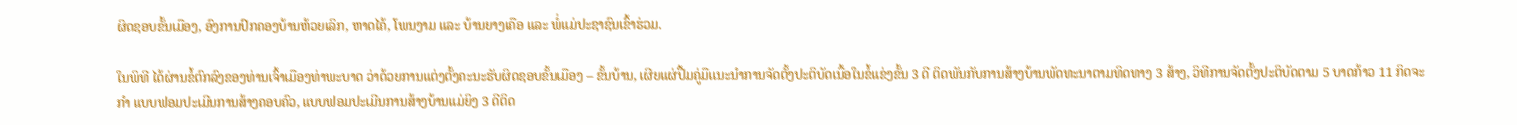ຜິດຊອບຂັ້ນເມືອງ, ອົງການປົກຄອງບ້ານຫ້ວຍເລິກ, ຫາດໄຄ້, ໂພນງາມ ແລະ ບ້ານຍາງເຄືອ ແລະ ພໍ່ແມ່ປະຊາຊົນເຂົ້າຮ່ວມ.

ໃນພິທີ ໄດ້ຜ່ານຂໍ້ຕົກລົງຂອງທ່ານເຈົ້າເມືອງທ່າພະບາດ ວ່າດ້ວຍການແຕ່ງຕັ້ງຄະນະຮັບຜິດຊອບຂັ້ນເມືອງ – ຂັ້ນບ້ານ, ເຜີຍແຜ່ປື້ມຄູ່ມືເເນະນໍາການຈັດຕັ້ງປະຕິບັດເນື້ອໃນຂໍ້ແຂ່ງຂັ້ນ 3 ດີ ຕິດພັນກັບການສ້າງບ້ານພັດທະນາຕາມທິດທາງ 3 ສ້າງ, ວິທີການຈັດຕັ້ງປະຕິບັດຕາມ 5 ບາດກ້າວ 11 ກິດຈະກໍາ ແບບຟອມປະເມີນການສ້າງຄອບຄົວ, ແບບຟອມປະເມີນການສ້າງບ້ານແມ່ຍິງ 3 ດີຕິດ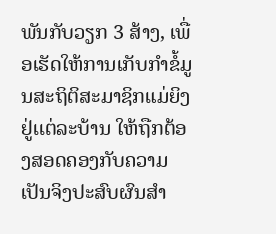ພັນກັບວຽກ 3 ສ້າງ, ເພື່ອເຮັດໃຫ້ການເກັບກໍາຂໍ້ມູນສະຖິຕິສະມາຊິກແມ່ຍິງຢູ່ເເຕ່ລະບ້ານ ໃຫ້ຖືກຕ້ອງສອດຄອງກັບຄວາມເປັນຈິງປະສົບຜົນສໍາ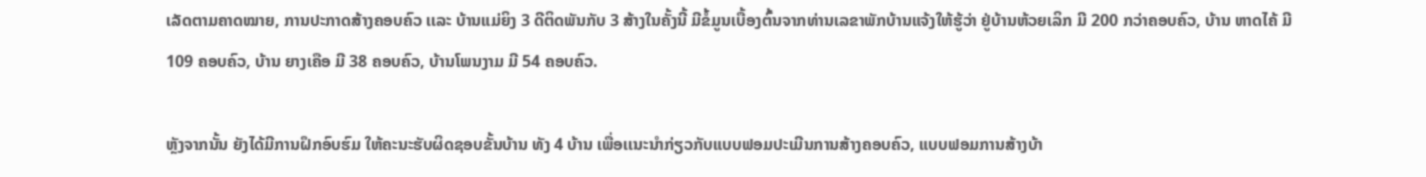ເລັດຕາມຄາດໝາຍ, ການປະກາດສ້າງຄອບຄົວ ເເລະ ບ້ານແມ່ຍິງ 3 ດີຕິດພັນກັບ 3 ສ້າງໃນຄັ້ງນີ້ ມີຂໍ້ມູນເບື້ອງຕົ້ນຈາກທ່ານເລຂາພັກບ້ານແຈ້ງໃຫ້ຮູ້ວ່າ ຢູ່ບ້ານຫ້ວຍເລິກ ມີ 200 ກວ່າຄອບຄົວ, ບ້ານ ຫາດໄຄ້ ມີ 109 ຄອບຄົວ, ບ້ານ ຍາງເຄືອ ມີ 38 ຄອບຄົວ, ບ້ານໂພນງາມ ມີ 54 ຄອບຄົວ.

ຫຼັງຈາກນັ້ນ ຍັງໄດ້ມີການຝຶກອົບຮົມ ໃຫ້ຄະນະຮັບຜິດຊອບຂັ້ນບ້ານ ທັງ 4 ບ້ານ ເພື່ອເເນະນໍາກ່ຽວກັບແບບຟອມປະເມີນການສ້າງຄອບຄົວ, ແບບຟອມການສ້າງບ້າ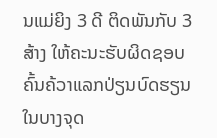ນແມ່ຍິງ 3 ດີ ຕິດພັນກັບ 3 ສ້າງ ໃຫ້ຄະນະຮັບຜິດຊອບຄົ້ນຄ້ວາແລກປ່ຽນບົດຮຽນໃນບາງຈຸດ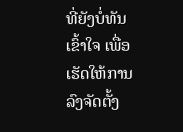ທີ່ຍັງບໍ່ທັນເຂົ້າໃຈ ເພື່ອເຮັດໃຫ້ການລົງຈັດຕັ້ງ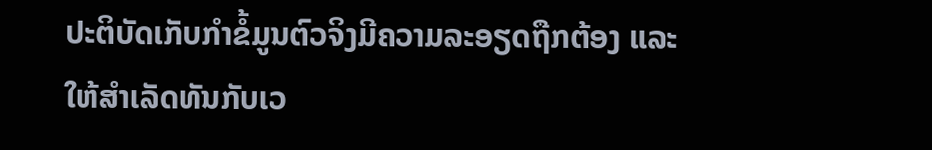ປະຕິບັດເກັບກໍາຂໍ້ມູນຕົວຈິງມີຄວາມລະອຽດຖືກຕ້ອງ ແລະ ໃຫ້ສໍາເລັດທັນກັບເວ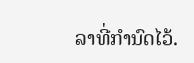ລາທີ່ກຳນົດໄວ້.